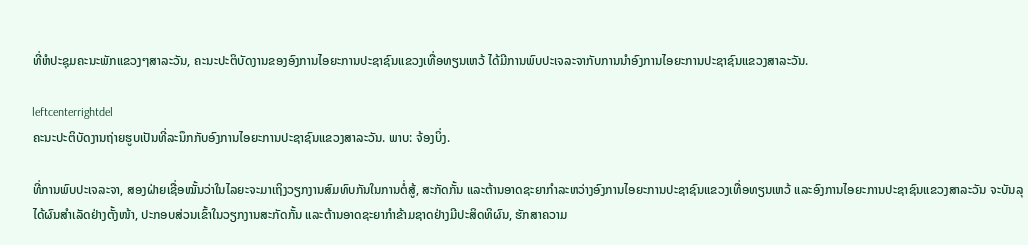ທີ່ຫໍປະຊຸມຄະນະພັກແຂວງໆສາລະວັນ, ຄະນະປະຕິບັດງານຂອງອົງການໄອຍະການປະຊາຊົນແຂວງເທື່ອທຽນເຫວ້ ໄດ້ມີການພົບປະເຈລະຈາກັບການນຳອົງການໄອຍະການປະຊາຊົນແຂວງສາລະວັນ.

leftcenterrightdel
ຄະນະປະຕິບັດງານຖ່າຍຮູບເປັນທີ່ລະນຶກກັບອົງການໄອຍະການປະຊາຊົນແຂວງສາລະວັນ. ພາບ: ຈ້ອງບິ່ງ.

ທີ່ການພົບປະເຈລະຈາ, ສອງຝ່າຍເຊື່ອໝັ້ນວ່າໃນໄລຍະຈະມາເຖິງວຽກງານສົມທົບກັນໃນການຕໍ່ສູ້, ສະກັດກັ້ນ ແລະຕ້ານອາດຊະຍາກຳລະຫວ່າງອົງການໄອຍະການປະຊາຊົນແຂວງເທື່ອທຽນເຫວ້ ແລະອົງການໄອຍະການປະຊາຊົນແຂວງສາລະວັນ ຈະບັນລຸໄດ້ຜົນສຳເລັດຢ່າງຕັ້ງໜ້າ, ປະກອບສ່ວນເຂົ້າໃນວຽກງານສະກັດກັ້ນ ແລະຕ້ານອາດຊະຍາກຳຂ້າມຊາດຢ່າງມີປະສິດທິຜົນ, ຮັກສາຄວາມ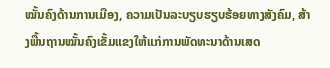ໝັ້ນຄົງດ້ານການເມືອງ, ຄວາມເປັນລະບຽບຮຽບຮ້ອຍທາງສັງຄົມ, ສ້າງພື້ນຖານໝັ້ນຄົງເຂັ້ມແຂງໃຫ້ແກ່ການພັດທະນາດ້ານເສດ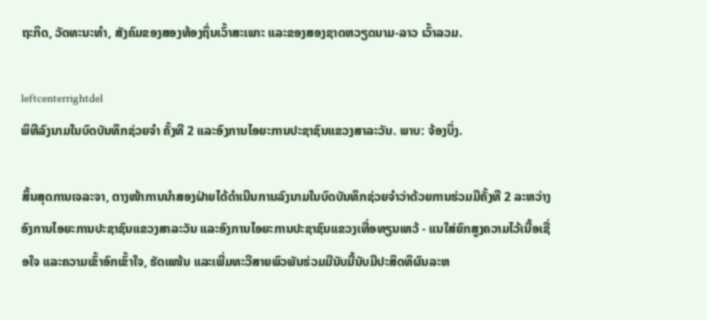ຖະກິດ, ວັດທະນະທຳ, ສັງຄົມຂອງສອງທ້ອງຖິ່ນເວົ້າສະເພາະ ແລະຂອງສອງຊາດຫວຽດນາມ-ລາວ ເວົ້າລວມ.

leftcenterrightdel
ພິທີລົງນາມໃນບົດບັນທຶກຊ່ວຍຈຳ ຄັ້ງທີ 2 ແລະອົງການໄອຍະການປະຊາຊົນແຂວງສາລະວັນ. ພາບ: ຈ້ອງບິ່ງ.

ສິ້ນສຸດການເຈລະຈາ, ຕາງໜ້າການນຳສອງຝ່າຍໄດ້ດຳເນີນການລົງນາມໃນບົດບັນທຶກຊ່ວຍຈຳວ່າດ້ວຍການຮ່ວມມືຄັ້ງທີ 2 ລະຫວ່າງອົງການໄອຍະການປະຊາຊົນແຂວງສາລະວັນ ແລະອົງການໄອຍະການປະຊາຊົນແຂວງເທື່ອທຽນເຫວ້ - ແນໃສ່ຍົກສູງຄວາມໄວ້ເນື້ອເຊື່ອໃຈ ແລະຄວາມເຂົ້າອົກເຂົ້າໃຈ, ຮັດແໜ້ນ ແລະເພີ່ມທະວີສາຍພົວພັນຮ່ວມມືນັບມື້ນັບມີປະສິດທິຜົນລະຫ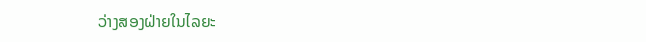ວ່າງສອງຝ່າຍໃນໄລຍະ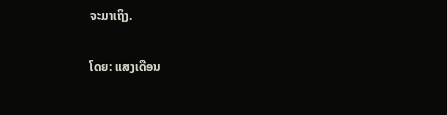ຈະມາເຖິງ.

ໂດຍ: ແສງເດືອນ